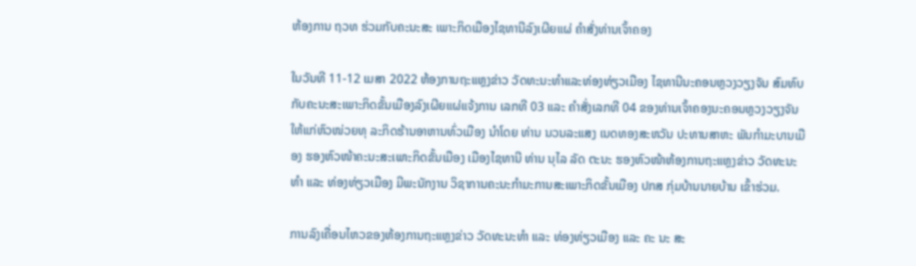ຫ້ອງການ ຖວທ ຮ່ວມກັບຄະນະສະ ເພາະກິດເມືອງໄຊທານີລົງເຜີຍແຜ່ ຄຳສັ່ງທ່ານເຈົ້າຄອງ

ໃນວັນທີ 11-12 ເມສາ 2022 ຫ້ອງການຖະແຫຼງຂ່າວ ວັດທະນະທຳແລະທ່ອງທ່ຽວເມືອງ ໄຊທານີນະຄອນຫຼວງວຽງຈັນ ສົມທົບກັບຄະນະສະເພາະກິດຂັ້ນເມືອງລົງເຜີຍແຜ່ແຈ້ງການ ເລກທີ 03 ແລະ ຄຳສັ່ງເລກທີ 04 ຂອງທ່ານເຈົ້າຄອງນະຄອນຫຼວງວຽງຈັນ ໃຫ້ແກ່ຫົວໜ່ວຍທຸ ລະກິດຮ້ານອາຫານທົ່ວເມືອງ ນຳໂດຍ ທ່ານ ນວນລະແສງ ເນດທອງສະຫວັນ ປະທານສາຫະ ພັນກຳມະບານເມືອງ ຮອງຫົວໜ້າຄະນະສະເພາະກິດຂັ້ນເມືອງ ເມືອງໄຊທານີ ທ່ານ ນຸໄລ ລັດ ຕະນະ ຮອງຫົວໜ້າຫ້ອງການຖະແຫຼງຂ່າວ ວັດທະນະທຳ ແລະ ທ່ອງທ່ຽວເມືອງ ມີພະນັກງານ ວິຊາການຄະນະກຳມະການສະເພາະກິດຂັ້ນເມືອງ ປກສ ກຸ່ມບ້ານນາຍບ້ານ ເຂົ້າຮ່ວມ.

ການລົງເຄື່ອນໄຫວຂອງຫ້ອງການຖະແຫຼງຂ່າວ ວັດທະນະທຳ ແລະ ທ່ອງທ່ຽວເມືອງ ແລະ ຄະ ນະ ສະ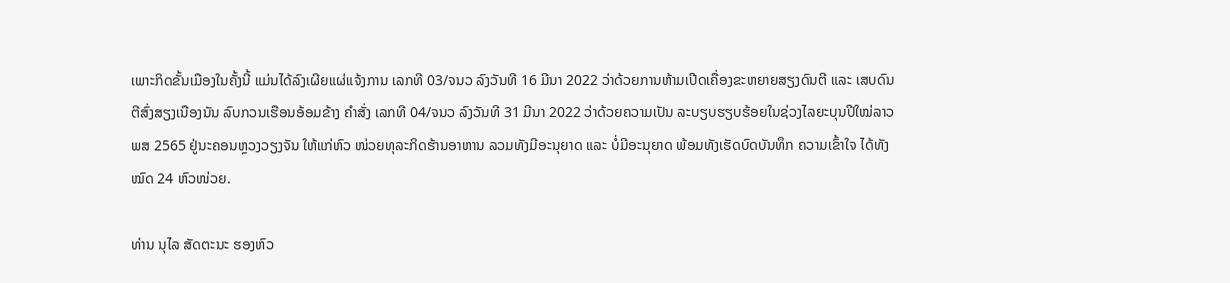ເພາະກິດຂັ້ນເມືອງໃນຄັ້ງນີ້ ແມ່ນໄດ້ລົງເຜີຍແຜ່ແຈ້ງການ ເລກທີ 03/ຈນວ ລົງວັນທີ 16 ມີນາ 2022 ວ່າດ້ວຍການຫ້າມເປີດເຄື່ອງຂະຫຍາຍສຽງດົນຕີ ແລະ ເສບດົນຕີສົ່ງສຽງເນືອງນັນ ລົບກວນເຮືອນອ້ອມຂ້າງ ຄຳສັ່ງ ເລກທີ 04/ຈນວ ລົງວັນທີ 31 ມີນາ 2022 ວ່າດ້ວຍຄວາມເປັນ ລະບຽບຮຽບຮ້ອຍໃນຊ່ວງໄລຍະບຸນປີໃໝ່ລາວ ພສ 2565 ຢູ່ນະຄອນຫຼວງວຽງຈັນ ໃຫ້ແກ່ຫົວ ໜ່ວຍທຸລະກິດຮ້ານອາຫານ ລວມທັງມີອະນຸຍາດ ແລະ ບໍ່ມີອະນຸຍາດ ພ້ອມທັງເຮັດບົດບັນທຶກ ຄວາມເຂົ້າໃຈ ໄດ້ທັງໝົດ 24 ຫົວໜ່ວຍ.

ທ່ານ ນຸໄລ ສັດຕະນະ ຮອງຫົວ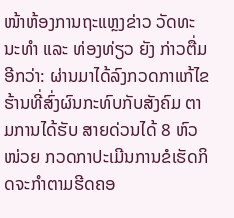ໜ້າຫ້ອງການຖະແຫຼງຂ່າວ ວັດທະນະທຳ ແລະ ທ່ອງທ່ຽວ ຍັງ ກ່າວຕື່ມອີກວ່າ: ຜ່ານມາໄດ້ລົງກວດກາແກ້ໄຂຮ້ານທີ່ສົ່ງຜົນກະທົບກັບສັງຄົມ ຕາມການໄດ້ຮັບ ສາຍດ່ວນໄດ້ 8 ຫົວໜ່ວຍ ກວດກາປະເມີນການຂໍເຮັດກິດຈະກຳຕາມຮີດຄອ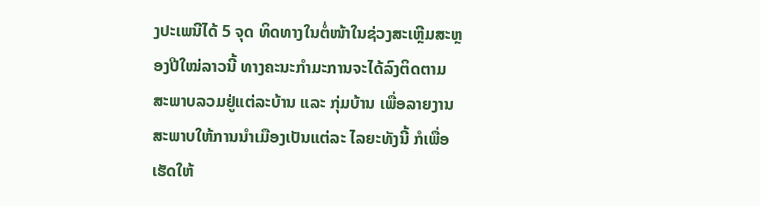ງປະເພນີໄດ້ 5 ຈຸດ ທິດທາງໃນຕໍ່ໜ້າໃນຊ່ວງສະເຫຼີມສະຫຼອງປີໃໝ່ລາວນີ້ ທາງຄະນະກຳມະການຈະໄດ້ລົງຕິດຕາມ ສະພາບລວມຢູ່ແຕ່ລະບ້ານ ແລະ ກຸ່ມບ້ານ ເພື່ອລາຍງານສະພາບໃຫ້ການນຳເມືອງເປັນແຕ່ລະ ໄລຍະທັງນີ້ ກໍເພື່ອເຮັດໃຫ້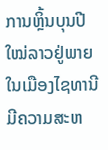ການຫຼິ້ນບຸນປີໃໝ່ລາວຢູ່ພາຍໃນເມືອງໄຊທານີ ມີຄວາມສະຫ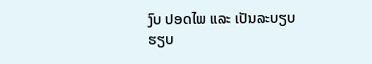ງົບ ປອດໄພ ແລະ ເປັນລະບຽບຮຽບ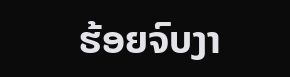ຮ້ອຍຈົບງາ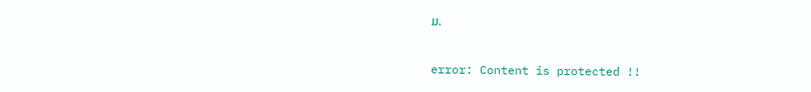ມ.

error: Content is protected !!